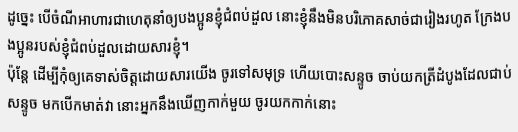ដូច្នេះ បើចំណីអាហារជាហេតុនាំឲ្យបងប្អូនខ្ញុំជំពប់ដួល នោះខ្ញុំនឹងមិនបរិភោគសាច់ជារៀងរហូត ក្រែងបងប្អូនរបស់ខ្ញុំជំពប់ដួលដោយសារខ្ញុំ។
ប៉ុន្តែ ដើម្បីកុំឲ្យគេទាស់ចិត្តដោយសារយើង ចូរទៅសមុទ្រ ហើយបោះសន្ទូច ចាប់យកត្រីដំបូងដែលជាប់សន្ទូច មកបើកមាត់វា នោះអ្នកនឹងឃើញកាក់មួយ ចូរយកកាក់នោះ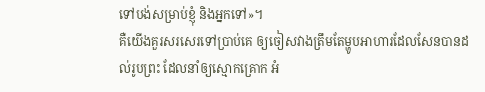ទៅបង់សម្រាប់ខ្ញុំ និងអ្នកទៅ»។
គឺយើងគួរសរសេរទៅប្រាប់គេ ឲ្យចៀសវាងត្រឹមតែម្ហូបអាហារដែលសែនបានដល់រូបព្រះ ដែលនាំឲ្យស្មោកគ្រោក អំ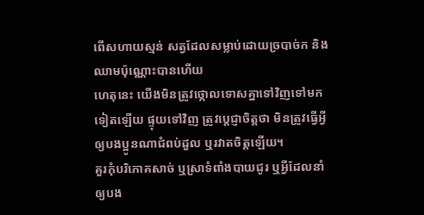ពើសហាយស្មន់ សត្វដែលសម្លាប់ដោយច្របាច់ក និងឈាមប៉ុណ្ណោះបានហើយ
ហេតុនេះ យើងមិនត្រូវថ្កោលទោសគ្នាទៅវិញទៅមកទៀតឡើយ ផ្ទុយទៅវិញ ត្រូវប្ដេជ្ញាចិត្តថា មិនត្រូវធ្វើអ្វីឲ្យបងប្អូនណាជំពប់ដួល ឬរវាតចិត្តឡើយ។
គួរកុំបរិភោគសាច់ ឬស្រាទំពាំងបាយជូរ ឬអ្វីដែលនាំឲ្យបង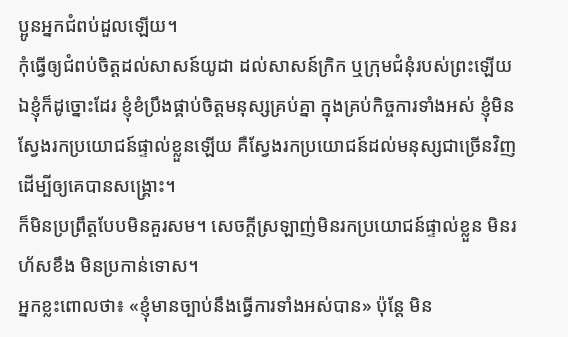ប្អូនអ្នកជំពប់ដួលឡើយ។
កុំធ្វើឲ្យជំពប់ចិត្តដល់សាសន៍យូដា ដល់សាសន៍ក្រិក ឬក្រុមជំនុំរបស់ព្រះឡើយ
ឯខ្ញុំក៏ដូច្នោះដែរ ខ្ញុំខំប្រឹងផ្គាប់ចិត្តមនុស្សគ្រប់គ្នា ក្នុងគ្រប់កិច្ចការទាំងអស់ ខ្ញុំមិនស្វែងរកប្រយោជន៍ផ្ទាល់ខ្លួនឡើយ គឺស្វែងរកប្រយោជន៍ដល់មនុស្សជាច្រើនវិញ ដើម្បីឲ្យគេបានសង្គ្រោះ។
ក៏មិនប្រព្រឹត្តបែបមិនគួរសម។ សេចក្ដីស្រឡាញ់មិនរកប្រយោជន៍ផ្ទាល់ខ្លួន មិនរហ័សខឹង មិនប្រកាន់ទោស។
អ្នកខ្លះពោលថា៖ «ខ្ញុំមានច្បាប់នឹងធ្វើការទាំងអស់បាន» ប៉ុន្តែ មិន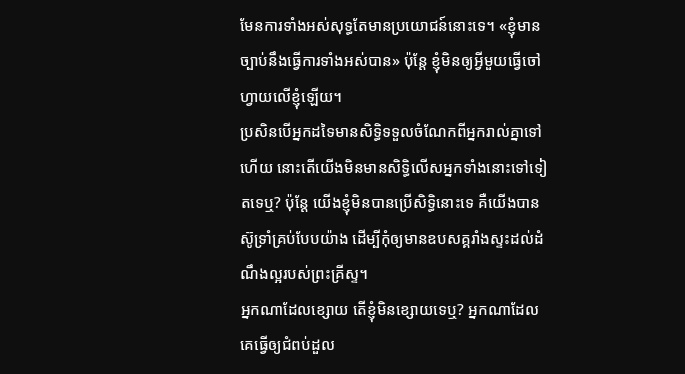មែនការទាំងអស់សុទ្ធតែមានប្រយោជន៍នោះទេ។ «ខ្ញុំមានច្បាប់នឹងធ្វើការទាំងអស់បាន» ប៉ុន្តែ ខ្ញុំមិនឲ្យអ្វីមួយធ្វើចៅហ្វាយលើខ្ញុំឡើយ។
ប្រសិនបើអ្នកដទៃមានសិទ្ធិទទួលចំណែកពីអ្នករាល់គ្នាទៅហើយ នោះតើយើងមិនមានសិទ្ធិលើសអ្នកទាំងនោះទៅទៀតទេឬ? ប៉ុន្តែ យើងខ្ញុំមិនបានប្រើសិទ្ធិនោះទេ គឺយើងបានស៊ូទ្រាំគ្រប់បែបយ៉ាង ដើម្បីកុំឲ្យមានឧបសគ្គរាំងស្ទះដល់ដំណឹងល្អរបស់ព្រះគ្រីស្ទ។
អ្នកណាដែលខ្សោយ តើខ្ញុំមិនខ្សោយទេឬ? អ្នកណាដែលគេធ្វើឲ្យជំពប់ដួល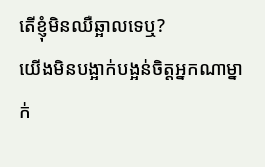តើខ្ញុំមិនឈឺឆ្អាលទេឬ?
យើងមិនបង្អាក់បង្អន់ចិត្តអ្នកណាម្នាក់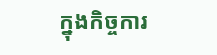ក្នុងកិច្ចការ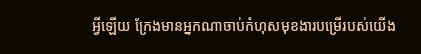អ្វីឡើយ ក្រែងមានអ្នកណាចាប់កំហុសមុខងារបម្រើរបស់យើង